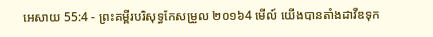អេសាយ 55:4 - ព្រះគម្ពីរបរិសុទ្ធកែសម្រួល ២០១៦4 មើល៍ យើងបានតាំងដាវីឌទុក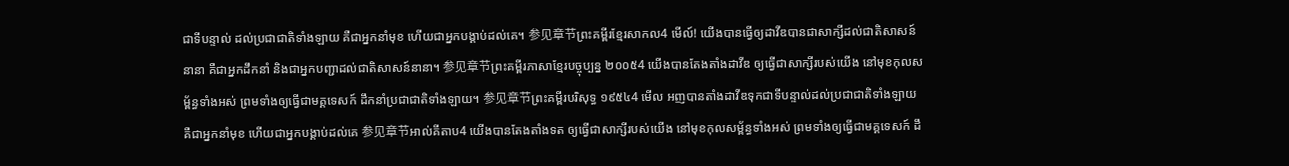ជាទីបន្ទាល់ ដល់ប្រជាជាតិទាំងឡាយ គឺជាអ្នកនាំមុខ ហើយជាអ្នកបង្គាប់ដល់គេ។ 参见章节ព្រះគម្ពីរខ្មែរសាកល4 មើល៍! យើងបានធ្វើឲ្យដាវីឌបានជាសាក្សីដល់ជាតិសាសន៍នានា គឺជាអ្នកដឹកនាំ និងជាអ្នកបញ្ជាដល់ជាតិសាសន៍នានា។ 参见章节ព្រះគម្ពីរភាសាខ្មែរបច្ចុប្បន្ន ២០០៥4 យើងបានតែងតាំងដាវីឌ ឲ្យធ្វើជាសាក្សីរបស់យើង នៅមុខកុលសម្ព័ន្ធទាំងអស់ ព្រមទាំងឲ្យធ្វើជាមគ្គទេសក៍ ដឹកនាំប្រជាជាតិទាំងឡាយ។ 参见章节ព្រះគម្ពីរបរិសុទ្ធ ១៩៥៤4 មើល អញបានតាំងដាវីឌទុកជាទីបន្ទាល់ដល់ប្រជាជាតិទាំងឡាយ គឺជាអ្នកនាំមុខ ហើយជាអ្នកបង្គាប់ដល់គេ 参见章节អាល់គីតាប4 យើងបានតែងតាំងទត ឲ្យធ្វើជាសាក្សីរបស់យើង នៅមុខកុលសម្ព័ន្ធទាំងអស់ ព្រមទាំងឲ្យធ្វើជាមគ្គទេសក៍ ដឹ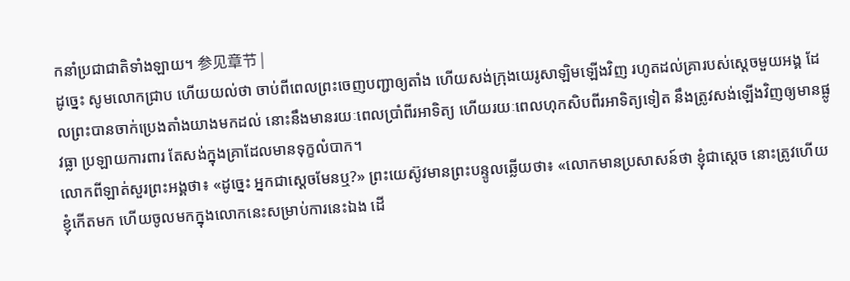កនាំប្រជាជាតិទាំងឡាយ។ 参见章节 |
ដូច្នេះ សូមលោកជ្រាប ហើយយល់ថា ចាប់ពីពេលព្រះចេញបញ្ជាឲ្យតាំង ហើយសង់ក្រុងយេរូសាឡិមឡើងវិញ រហូតដល់គ្រារបស់ស្ដេចមួយអង្គ ដែលព្រះបានចាក់ប្រេងតាំងយាងមកដល់ នោះនឹងមានរយៈពេលប្រាំពីរអាទិត្យ ហើយរយៈពេលហុកសិបពីរអាទិត្យទៀត នឹងត្រូវសង់ឡើងវិញឲ្យមានផ្លូវធ្លា ប្រឡាយការពារ តែសង់ក្នុងគ្រាដែលមានទុក្ខលំបាក។
លោកពីឡាត់សួរព្រះអង្គថា៖ «ដូច្នេះ អ្នកជាស្តេចមែនឬ?» ព្រះយេស៊ូវមានព្រះបន្ទូលឆ្លើយថា៖ «លោកមានប្រសាសន៍ថា ខ្ញុំជាស្តេច នោះត្រូវហើយ ខ្ញុំកើតមក ហើយចូលមកក្នុងលោកនេះសម្រាប់ការនេះឯង ដើ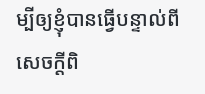ម្បីឲ្យខ្ញុំបានធ្វើបន្ទាល់ពីសេចក្តីពិ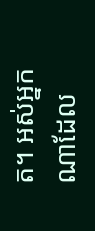ត។ អស់អ្នកណាដែល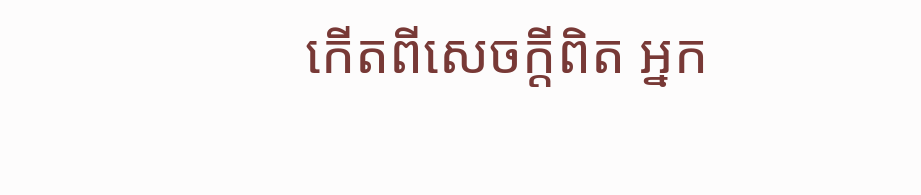កើតពីសេចក្តីពិត អ្នក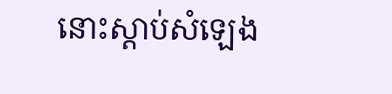នោះស្តាប់សំឡេង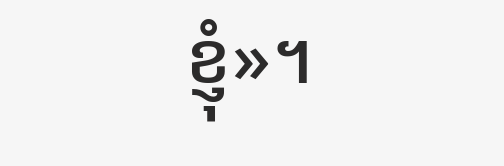ខ្ញុំ»។